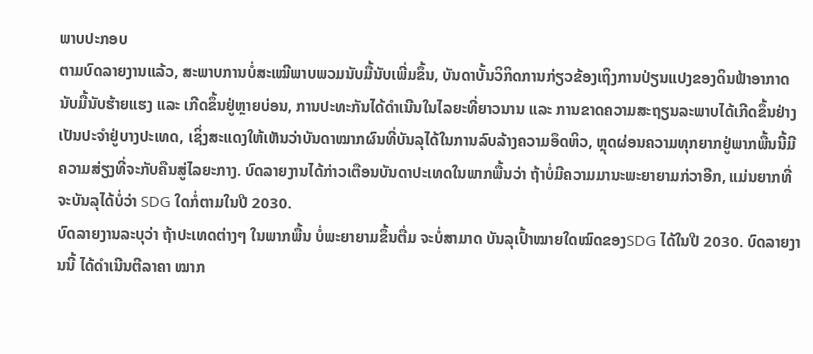ພາບປະກອບ
ຕາມບົດລາຍງານແລ້ວ, ສະພາບການບໍ່ສະເໝີພາບພວມນັບມື້ນັບເພີ່ມຂຶ້ນ, ບັນດາບັ້ນວິກິດການກ່ຽວຂ້ອງເຖິງການປ່ຽນແປງຂອງດິນຟ້າອາກາດນັບມື້ນັບຮ້າຍແຮງ ແລະ ເກີດຂຶ້ນຢູ່ຫຼາຍບ່ອນ, ການປະທະກັນໄດ້ດຳເນີນໃນໄລຍະທີ່ຍາວນານ ແລະ ການຂາດຄວາມສະຖຽນລະພາບໄດ້ເກີດຂຶ້ນຢ່າງເປັນປະຈຳຢູ່ບາງປະເທດ, ເຊິ່ງສະແດງໃຫ້ເຫັນວ່າບັນດາໝາກຜົນທີ່ບັນລຸໄດ້ໃນການລົບລ້າງຄວາມອຶດຫິວ, ຫຼຸດຜ່ອນຄວາມທຸກຍາກຢູ່ພາກພື້ນນີ້ມີຄວາມສ່ຽງທີ່ຈະກັບຄືນສູ່ໄລຍະກາງ. ບົດລາຍງານໄດ້ກ່າວເຕືອນບັນດາປະເທດໃນພາກພື້ນວ່າ ຖ້າບໍ່ມີຄວາມມານະພະຍາຍາມກ່ວາອີກ, ແມ່ນຍາກທີ່ຈະບັນລຸໄດ້ບໍ່ວ່າ SDG ໃດກໍ່ຕາມໃນປີ 2030.
ບົດລາຍງານລະບຸວ່າ ຖ້າປະເທດຕ່າງໆ ໃນພາກພື້ນ ບໍ່ພະຍາຍາມຂຶ້ນຕື່ມ ຈະບໍ່ສາມາດ ບັນລຸເປົ້າໝາຍໃດໝົດຂອງSDG ໄດ້ໃນປີ 2030. ບົດລາຍງານນີ້ ໄດ້ດຳເນີນຕີລາຄາ ໝາກ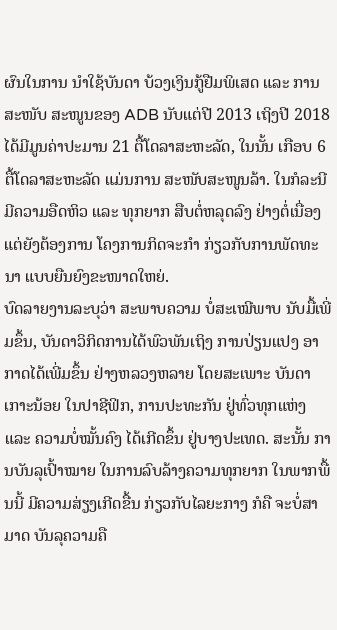ຜົນໃນການ ນຳໃຊ້ບັນດາ ບ້ວງເງິນກູ້ຢືມພິເສດ ແລະ ການສະໜັບ ສະໜູນຂອງ ADB ນັບແຕ່ປີ 2013 ເຖິງປີ 2018 ໄດ້ມີມູນຄ່າປະມານ 21 ຕື້ໂດລາສະຫະລັດ, ໃນນັ້ນ ເກືອບ 6 ຕື້ໂດລາສະຫະລັດ ແມ່ນການ ສະໜັບສະໜູນລ້າ. ໃນກໍລະນີ ມີຄວາມອືດຫິວ ແລະ ທຸກຍາກ ສືບຕໍ່ຫລຸດລົງ ຢ່າງຕໍ່ເນື່ອງ ແຕ່ຍັງຕ້ອງການ ໂຄງການກິດຈະກຳ ກ່ຽວກັບການພັດທະນາ ແບບຍືນຍົງຂະໜາດໃຫຍ່.
ບົດລາຍງານລະບຸວ່າ ສະພາບຄວາມ ບໍ່ສະເໝີພາບ ນັບມື້ເພີ່ມຂຶ້ນ, ບັນດາວິກິດການໄດ້ພົວພັນເຖິງ ການປ່ຽນແປງ ອາກາດໄດ້ເພີ່ມຂຶ້ນ ຢ່າງຫລວງຫລາຍ ໂດຍສະເພາະ ບັນດາເກາະນ້ອຍ ໃນປາຊີຟິກ, ການປະທະກັນ ຢູ່ທົ່ວທຸກແຫ່ງ ແລະ ຄວາມບໍ່ໝັ້ນຄົງ ໄດ້ເກີດຂຶ້ນ ຢູ່ບາງປະເທດ. ສະນັ້ນ ການບັນລຸເປົ້າໝາຍ ໃນການລົບລ້າງຄວາມທຸກຍາກ ໃນພາກພື້ນນີ້ ມີຄວາມສ່ຽງເກີດຂື້ນ ກ່ຽວກັບໄລຍະກາງ ກໍຄື ຈະບໍ່ສາມາດ ບັນລຸຄວາມຄື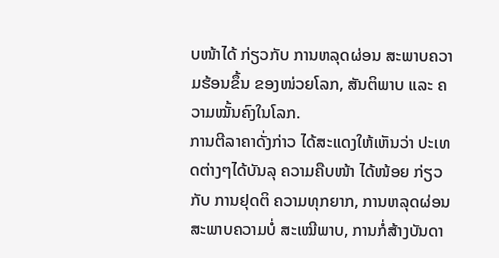ບໜ້າໄດ້ ກ່ຽວກັບ ການຫລຸດຜ່ອນ ສະພາບຄວາມຮ້ອນຂຶ້ນ ຂອງໜ່ວຍໂລກ, ສັນຕິພາບ ແລະ ຄວາມໝັ້ນຄົງໃນໂລກ.
ການຕີລາຄາດັ່ງກ່າວ ໄດ້ສະແດງໃຫ້ເຫັນວ່າ ປະເທດຕ່າງໆໄດ້ບັນລຸ ຄວາມຄືບໜ້າ ໄດ້ໜ້ອຍ ກ່ຽວກັບ ການຢຸດຕິ ຄວາມທຸກຍາກ, ການຫລຸດຜ່ອນ ສະພາບຄວາມບໍ່ ສະເໝີພາບ, ການກໍ່ສ້າງບັນດາ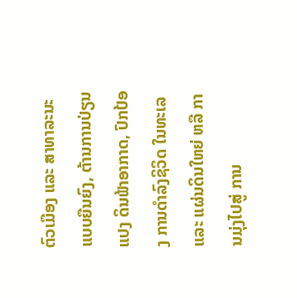ຕົວເມືອງ ແລະ ສາທາລະນະແບບຍືນຍົງ, ຕ້ານການປ່ຽນແປງ ດິນຟ້າອາກາດ, ປົກປ້ອງ ການດຳລົງຊິວິດ ໃນທະເລ ແລະ ແຜ່ນດິນໃຫຍ່ ຫລື ການມຸ່ງໄປສູ່ ການ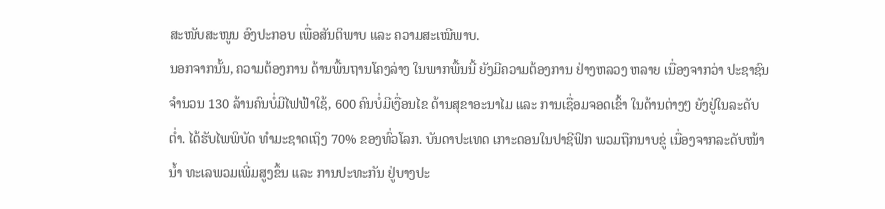ສະໜັບສະໜູນ ອົງປະກອບ ເພື່ອສັນຕິພາບ ແລະ ຄວາມສະເໝີພາບ.
ນອກຈາກນັ້ນ, ຄວາມຕ້ອງການ ດ້ານພື້ນຖານໂຄງລ່າງ ໃນພາກພື້ນນີ້ ຍັງມີຄວາມຕ້ອງການ ຢ່າງຫລວງ ຫລາຍ ເນື່ອງຈາກວ່າ ປະຊາຊົນຈຳນວນ 130 ລ້ານຄົນບໍ່ມີໄຟຟ້າໃຊ້, 600 ຄົນບໍ່ມີເງື່ອນໄຂ ດ້ານສຸຂາອະນາໄມ ແລະ ການເຊື່ອມຈອດເຂົ້າ ໃນດ້ານຕ່າງໆ ຍັງຢູ່ໃນລະດັບຕ່ຳ. ໄດ້ຮັບໄພພິບັດ ທຳມະຊາດເຖິງ 70% ຂອງທົ່ວໂລກ. ບັນດາປະເທດ ເກາະດອນໃນປາຊີຟິກ ພວມຖືກນາບຂູ່ ເນື່ອງຈາກລະດັບໜ້ານ້ຳ ທະເລພວມເພີ່ມສູງຂຶ້ນ ແລະ ການປະທະກັນ ຢູ່ບາງປະ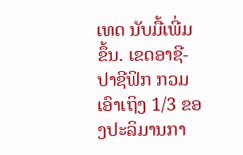ເທດ ນັບມື້ເພີ່ມຂຶ້ນ. ເຂດອາຊີ-ປາຊີຟິກ ກວມເອົາເຖິງ 1/3 ຂອງປະລິມານກາ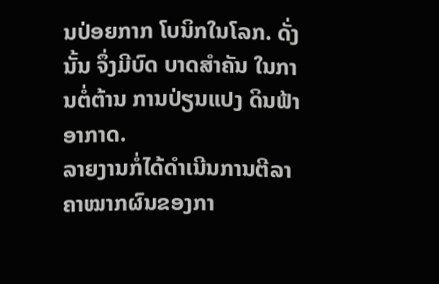ນປ່ອຍກາກ ໂບນິກໃນໂລກ. ດັ່ງນັ້ນ ຈຶ່ງມີບົດ ບາດສຳຄັນ ໃນການຕໍ່ຕ້ານ ການປ່ຽນແປງ ດິນຟ້າອາກາດ.
ລາຍງານກໍ່ໄດ້ດຳເນີນການຕີລາຄາໝາກຜົນຂອງກາ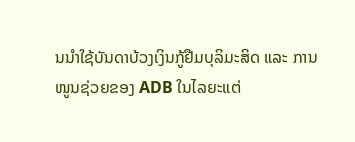ນນຳໃຊ້ບັນດາບ້ວງເງິນກູ້ຢືມບຸລິມະສິດ ແລະ ການໜູນຊ່ວຍຂອງ ADB ໃນໄລຍະແຕ່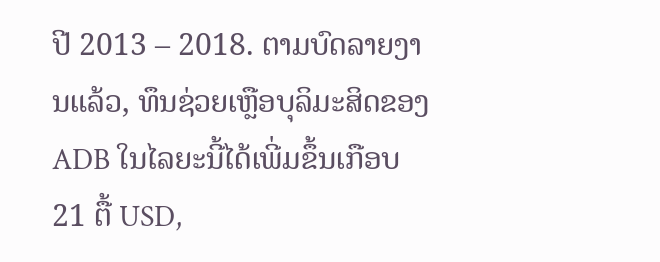ປີ 2013 – 2018. ຕາມບົດລາຍງານແລ້ວ, ທຶນຊ່ວຍເຫຼືອບຸລິມະສິດຂອງ ADB ໃນໄລຍະນີ້ໄດ້ເພີ່ມຂຶ້ນເກືອບ 21 ຕື້ USD,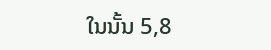ໃນນັ້ນ 5,8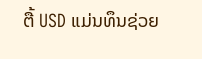ຕື້ USD ແມ່ນທຶນຊ່ວຍ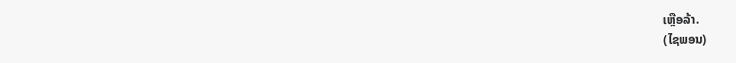ເຫຼືອລ້າ.
(ໄຊພອນ)